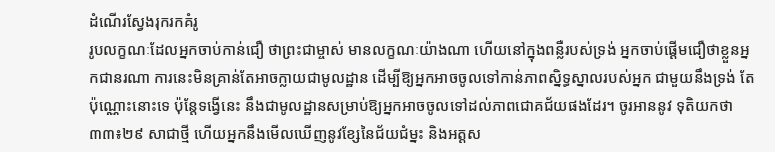ដំណើរស្វែងរុករកគំរូ
រូបលក្ខណៈដែលអ្នកចាប់កាន់ជឿ ថាព្រះជាម្ចាស់ មានលក្ខណៈយ៉ាងណា ហើយនៅក្នុងពន្លឺរបស់ទ្រង់ អ្នកចាប់ផ្ដើមជឿថាខ្លួនអ្នកជានរណា ការនេះមិនគ្រាន់តែអាចក្លាយជាមូលដ្ឋាន ដើម្បីឱ្យអ្នកអាចចូលទៅកាន់ភាពស្និទ្ធស្នាលរបស់អ្នក ជាមួយនឹងទ្រង់ តែប៉ុណ្ណោះនោះទេ ប៉ុន្តែទង្វើនេះ នឹងជាមូលដ្ឋានសម្រាប់ឱ្យអ្នកអាចចូលទៅដល់ភាពជោគជ័យផងដែរ។ ចូរអាននូវ ទុតិយកថា ៣៣៖២៩ សាជាថ្មី ហើយអ្នកនឹងមើលឃើញនូវខ្សែនៃជ័យជំម្នះ និងអត្ដស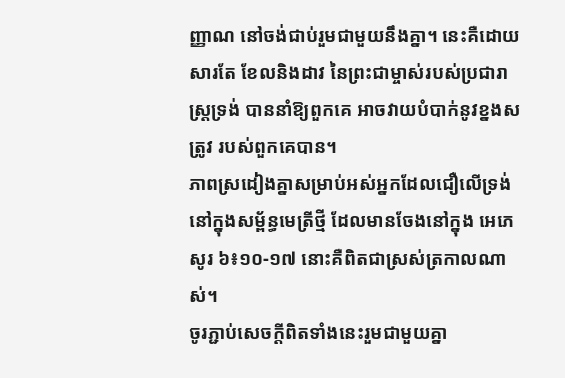ញ្ញាណ នៅចង់ជាប់រួមជាមួយនឹងគ្នា។ នេះគឺដោយសារតែ ខែលនិងដាវ នៃព្រះជាម្ចាស់របស់ប្រជារាស្រ្ដទ្រង់ បាននាំឱ្យពួកគេ អាចវាយបំបាក់នូវខ្នងសត្រូវ របស់ពួកគេបាន។
ភាពស្រដៀងគ្នាសម្រាប់អស់អ្នកដែលជឿលើទ្រង់ នៅក្នុងសម្ព័ន្ធមេត្រីថ្មី ដែលមានចែងនៅក្នុង អេភេសូរ ៦៖១០-១៧ នោះគឺពិតជាស្រស់ត្រកាលណាស់។
ចូរភ្ជាប់សេចក្ដីពិតទាំងនេះរួមជាមួយគ្នា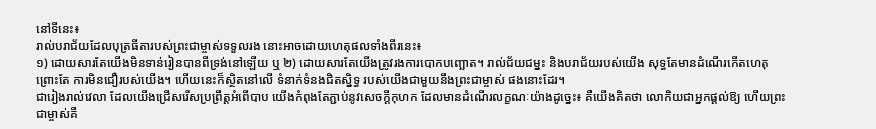នៅទីនេះ៖
រាល់បរាជ័យដែលបុត្រធីតារបស់ព្រះជាម្ចាស់ទទួលរង នោះអាចដោយហេតុផលទាំងពីរនេះ៖
១) ដោយសារតែយើងមិនទាន់រៀនបានពីទ្រង់នៅឡើយ ឬ ២) ដោយសារតែយើងត្រូវរងការបោកបញ្ឆោត។ រាល់ជ័យជម្នះ និងបរាជ័យរបស់យើង សុទ្ធតែមានដំណើរកើតហេតុ ព្រោះតែ ការមិនជឿរបស់យើង។ ហើយនេះក៏ស្ថិតនៅលើ ទំនាក់ទំនងជិតស្និទ្ធ របស់យើងជាមួយនឹងព្រះជាម្ចាស់ ផងនោះដែរ។
ជារៀងរាល់វេលា ដែលយើងជ្រើសរើសប្រព្រឹត្ដអំពើបាប យើងកំពុងតែភ្ជាប់នូវសេចក្ដីកុហក ដែលមានដំណើរលក្ខណៈយ៉ាងដូច្នេះ៖ គឺយើងគិតថា លោកិយជាអ្នកផ្ដល់ឱ្យ ហើយព្រះជាម្ចាស់គឺ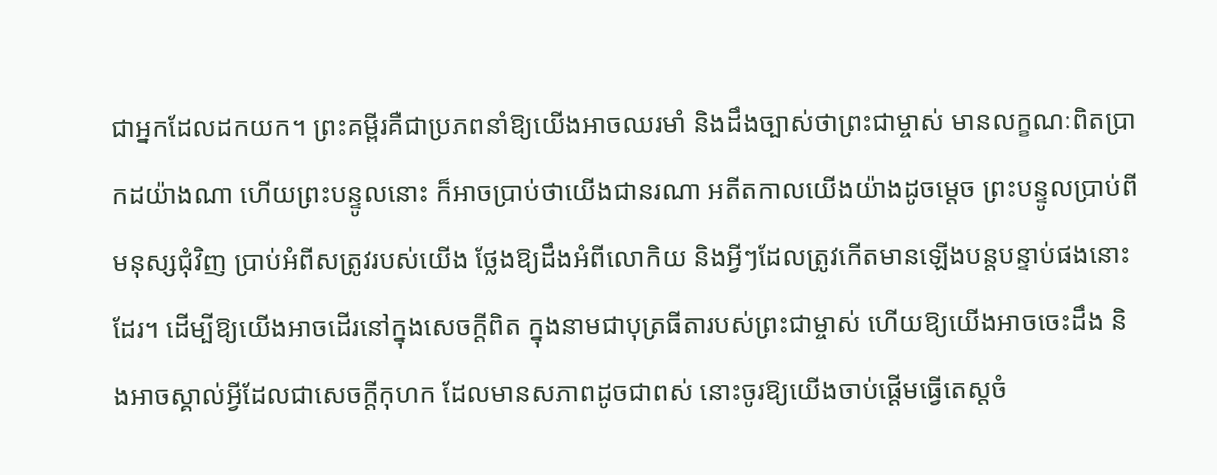ជាអ្នកដែលដកយក។ ព្រះគម្ពីរគឺជាប្រភពនាំឱ្យយើងអាចឈរមាំ និងដឹងច្បាស់ថាព្រះជាម្ចាស់ មានលក្ខណៈពិតប្រាកដយ៉ាងណា ហើយព្រះបន្ទូលនោះ ក៏អាចប្រាប់ថាយើងជានរណា អតីតកាលយើងយ៉ាងដូចម្ដេច ព្រះបន្ទូលប្រាប់ពីមនុស្សជុំវិញ ប្រាប់អំពីសត្រូវរបស់យើង ថ្លែងឱ្យដឹងអំពីលោកិយ និងអ្វីៗដែលត្រូវកើតមានឡើងបន្តបន្ទាប់ផងនោះដែរ។ ដើម្បីឱ្យយើងអាចដើរនៅក្នុងសេចក្ដីពិត ក្នុងនាមជាបុត្រធីតារបស់ព្រះជាម្ចាស់ ហើយឱ្យយើងអាចចេះដឹង និងអាចស្គាល់អ្វីដែលជាសេចក្ដីកុហក ដែលមានសភាពដូចជាពស់ នោះចូរឱ្យយើងចាប់ផ្ដើមធ្វើតេស្ដចំ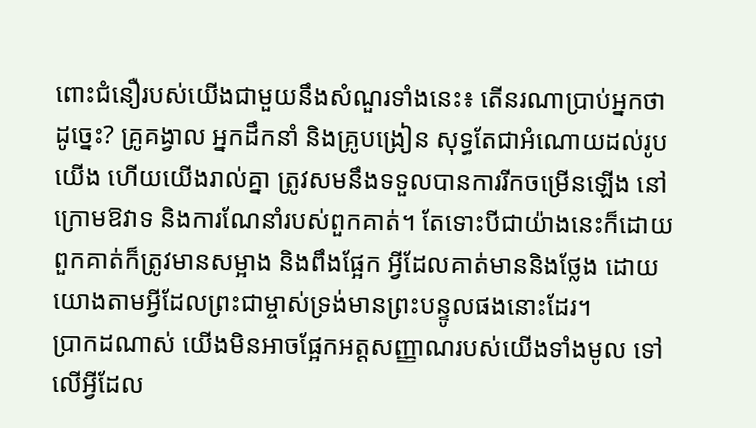ពោះជំនឿរបស់យើងជាមួយនឹងសំណួរទាំងនេះ៖ តើនរណាប្រាប់អ្នកថាដូច្នេះ? គ្រូគង្វាល អ្នកដឹកនាំ និងគ្រូបង្រៀន សុទ្ធតែជាអំណោយដល់រូបយើង ហើយយើងរាល់គ្នា ត្រូវសមនឹងទទួលបានការរីកចម្រើនឡើង នៅក្រោមឱវាទ និងការណែនាំរបស់ពួកគាត់។ តែទោះបីជាយ៉ាងនេះក៏ដោយ ពួកគាត់ក៏ត្រូវមានសម្អាង និងពឹងផ្អែក អ្វីដែលគាត់មាននិងថ្លែង ដោយយោងតាមអ្វីដែលព្រះជាម្ចាស់ទ្រង់មានព្រះបន្ទូលផងនោះដែរ។
ប្រាកដណាស់ យើងមិនអាចផ្អែកអត្ដសញ្ញាណរបស់យើងទាំងមូល ទៅលើអ្វីដែល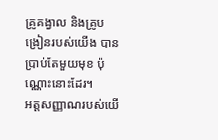គ្រូគង្វាល និងគ្រូបង្រៀនរបស់យើង បានប្រាប់តែមួយមុខ ប៉ុណ្ណោះនោះដែរ។
អត្ដសញ្ញាណរបស់យើ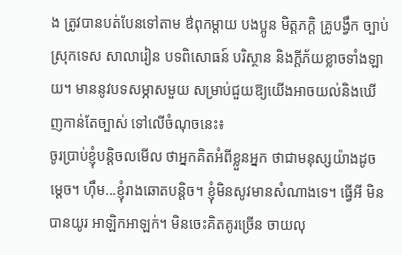ង ត្រូវបានបត់បែនទៅតាម ឳពុកម្ដាយ បងប្អូន មិត្ដភក្ដិ គ្រូបង្វឹក ច្បាប់ស្រុកទេស សាលារៀន បទពិសោធន៍ បរិស្ថាន និងក្ដីភ័យខ្លាចទាំងឡាយ។ មាននូវបទសម្ភាសមួយ សម្រាប់ជួយឱ្យយើងអាចយល់និងឃើញកាន់តែច្បាស់ ទៅលើចំណុចនេះ៖
ចូរប្រាប់ខ្ញុំបន្តិចលមើល ថាអ្នកគិតអំពីខ្លួនអ្នក ថាជាមនុស្សយ៉ាងដូចម្ដេច។ ហ៊ឹម...ខ្ញុំរាងឆោតបន្តិច។ ខ្ញុំមិនសូវមានសំណាងទេ។ ធ្វើអី មិនបានយូរ អាឡិកអាឡក់។ មិនចេះគិតគូរច្រើន ចាយលុ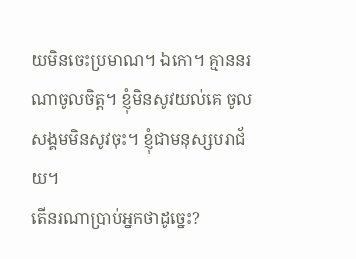យមិនចេះប្រមាណ។ ឯកោ។ គ្មាននរណាចូលចិត្ដ។ ខ្ញុំមិនសូវយល់គេ ចូលសង្គមមិនសូវចុះ។ ខ្ញុំជាមនុស្សបរាជ័យ។
តើនរណាប្រាប់អ្នកថាដូច្នេះ?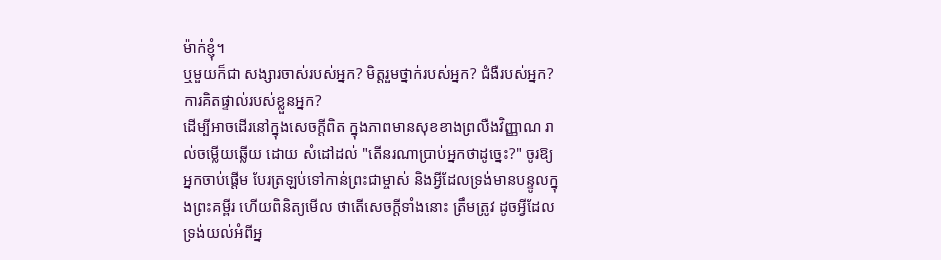ម៉ាក់ខ្ញុំ។
ឬមួយក៏ជា សង្សារចាស់របស់អ្នក? មិត្ដរួមថ្នាក់របស់អ្នក? ជំងឺរបស់អ្នក? ការគិតផ្ទាល់របស់ខ្លួនអ្នក?
ដើម្បីអាចដើរនៅក្នុងសេចក្ដីពិត ក្នុងភាពមានសុខខាងព្រលឺងវិញ្ញាណ រាល់ចម្លើយឆ្លើយ ដោយ សំដៅដល់ "តើនរណាប្រាប់អ្នកថាដូច្នេះ?" ចូរឱ្យអ្នកចាប់ផ្ដើម បែរត្រឡប់ទៅកាន់ព្រះជាម្ចាស់ និងអ្វីដែលទ្រង់មានបន្ទូលក្នុងព្រះគម្ពីរ ហើយពិនិត្យមើល ថាតើសេចក្ដីទាំងនោះ ត្រឹមត្រូវ ដូចអ្វីដែលទ្រង់យល់អំពីអ្ន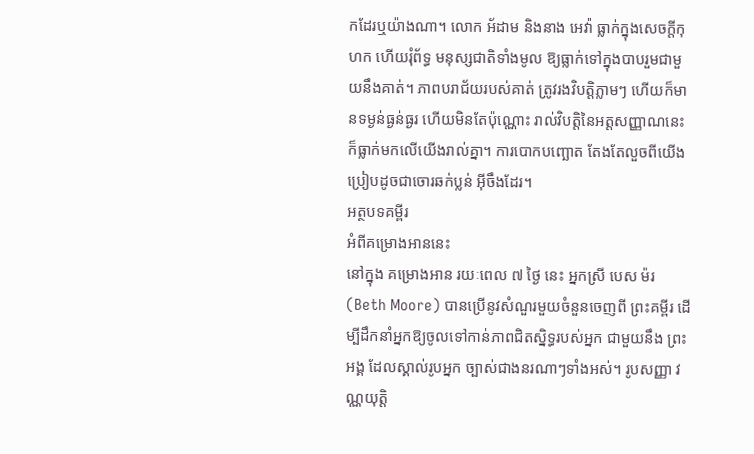កដែរឬយ៉ាងណា។ លោក អ័ដាម និងនាង អេវ៉ា ធ្លាក់ក្នុងសេចក្ដីកុហក ហើយរុំព័ទ្ធ មនុស្សជាតិទាំងមូល ឱ្យធ្លាក់ទៅក្នុងបាបរួមជាមួយនឹងគាត់។ ភាពបរាជ័យរបស់គាត់ ត្រូវរងវិបត្ដិភ្លាមៗ ហើយក៏មានទម្ងន់ធ្ងន់ធ្ងរ ហើយមិនតែប៉ុណ្ណោះ រាល់វិបត្ដិនៃអត្ដសញ្ញាណនេះ ក៏ធ្លាក់មកលើយើងរាល់គ្នា។ ការបោកបញ្ឆោត តែងតែលួចពីយើង ប្រៀបដូចជាចោរឆក់ប្លន់ អ៊ីចឹងដែរ។
អត្ថបទគម្ពីរ
អំពីគម្រោងអាននេះ
នៅក្នុង គម្រោងអាន រយៈពេល ៧ ថ្ងៃ នេះ អ្នកស្រី បេស ម៉រ (Beth Moore) បានប្រើនូវសំណួរមួយចំនួនចេញពី ព្រះគម្ពីរ ដើម្បីដឹកនាំអ្នកឱ្យចូលទៅកាន់ភាពជិតស្និទ្ធរបស់អ្នក ជាមួយនឹង ព្រះអង្គ ដែលស្គាល់រូបអ្នក ច្បាស់ជាងនរណាៗទាំងអស់។ រូបសញ្ញា វណ្ណយុត្ដិ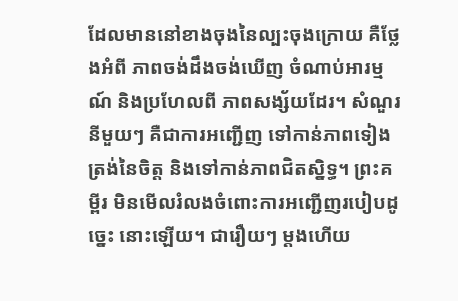ដែលមាននៅខាងចុងនៃល្បះចុងក្រោយ គឺថ្លែងអំពី ភាពចង់ដឹងចង់ឃើញ ចំណាប់អារម្មណ៍ និងប្រហែលពី ភាពសង្ស័យដែរ។ សំណួរនីមួយៗ គឺជាការអញ្ជើញ ទៅកាន់ភាពទៀងត្រង់នៃចិត្ដ និងទៅកាន់ភាពជិតស្និទ្ធ។ ព្រះគម្ពីរ មិនមើលរំលងចំពោះការអញ្ជើញរបៀបដូច្នេះ នោះឡើយ។ ជារឿយៗ ម្ដងហើយ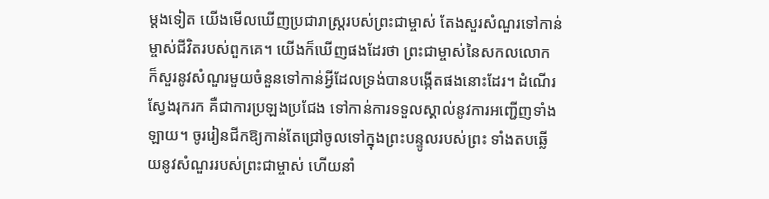ម្ដងទៀត យើងមើលឃើញប្រជារាស្រ្ដរបស់ព្រះជាម្ចាស់ តែងសួរសំណួរទៅកាន់ម្ចាស់ជីវិតរបស់ពួកគេ។ យើងក៏ឃើញផងដែរថា ព្រះជាម្ចាស់នៃសកលលោក ក៏សួរនូវសំណួរមួយចំនួនទៅកាន់អ្វីដែលទ្រង់បានបង្កើតផងនោះដែរ។ ដំណើរស្វែងរុករក គឺជាការប្រឡងប្រជែង ទៅកាន់ការទទួលស្គាល់នូវការអញ្ជើញទាំងឡាយ។ ចូររៀនជីកឱ្យកាន់តែជ្រៅចូលទៅក្នុងព្រះបន្ទូលរបស់ព្រះ ទាំងតបឆ្លើយនូវសំណួររបស់ព្រះជាម្ចាស់ ហើយនាំ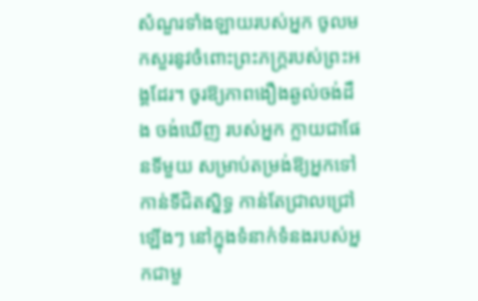សំណួរទាំងឡាយរបស់អ្នក ចូលមកសួរនូវចំពោះព្រះភក្រ្ដរបស់ព្រះអង្គដែរ។ ចូរឱ្យភាពងឿងឆ្ងល់ចង់ដឹង ចង់ឃើញ របស់អ្នក ក្លាយជាផែនទីមួយ សម្រាប់តម្រង់ឱ្យអ្នកទៅកាន់ទីជិតស្និទ្ធ កាន់តែជ្រាលជ្រៅឡើងៗ នៅក្នុងទំនាក់ទំនងរបស់អ្នកជាមួ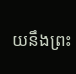យនឹងព្រះ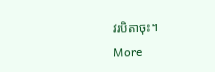វរបិតាចុះ។
More